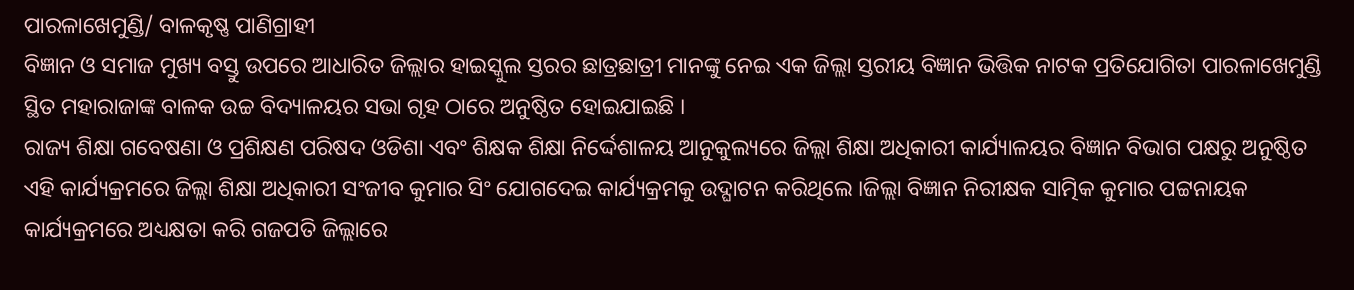ପାରଳାଖେମୁଣ୍ଡି/ ବାଳକୃଷ୍ଣ ପାଣିଗ୍ରାହୀ
ବିଜ୍ଞାନ ଓ ସମାଜ ମୁଖ୍ୟ ବସ୍ତୁ ଉପରେ ଆଧାରିତ ଜିଲ୍ଲାର ହାଇସ୍କୁଲ ସ୍ତରର ଛାତ୍ରଛାତ୍ରୀ ମାନଙ୍କୁ ନେଇ ଏକ ଜିଲ୍ଲା ସ୍ତରୀୟ ବିଜ୍ଞାନ ଭିତ୍ତିକ ନାଟକ ପ୍ରତିଯୋଗିତା ପାରଳାଖେମୁଣ୍ଡି ସ୍ଥିତ ମହାରାଜାଙ୍କ ବାଳକ ଉଚ୍ଚ ବିଦ୍ୟାଳୟର ସଭା ଗୃହ ଠାରେ ଅନୁଷ୍ଠିତ ହୋଇଯାଇଛି ।
ରାଜ୍ୟ ଶିକ୍ଷା ଗବେଷଣା ଓ ପ୍ରଶିକ୍ଷଣ ପରିଷଦ ଓଡିଶା ଏବଂ ଶିକ୍ଷକ ଶିକ୍ଷା ନିର୍ଦ୍ଦେଶାଳୟ ଆନୁକୁଲ୍ୟରେ ଜିଲ୍ଲା ଶିକ୍ଷା ଅଧିକାରୀ କାର୍ଯ୍ୟାଳୟର ବିଜ୍ଞାନ ବିଭାଗ ପକ୍ଷରୁ ଅନୁଷ୍ଠିତ ଏହି କାର୍ଯ୍ୟକ୍ରମରେ ଜିଲ୍ଲା ଶିକ୍ଷା ଅଧିକାରୀ ସଂଜୀବ କୁମାର ସିଂ ଯୋଗଦେଇ କାର୍ଯ୍ୟକ୍ରମକୁ ଉଦ୍ଘାଟନ କରିଥିଲେ ।ଜିଲ୍ଲା ବିଜ୍ଞାନ ନିରୀକ୍ଷକ ସାତ୍ମିକ କୁମାର ପଟ୍ଟନାୟକ କାର୍ଯ୍ୟକ୍ରମରେ ଅଧ୍ୟକ୍ଷତା କରି ଗଜପତି ଜିଲ୍ଲାରେ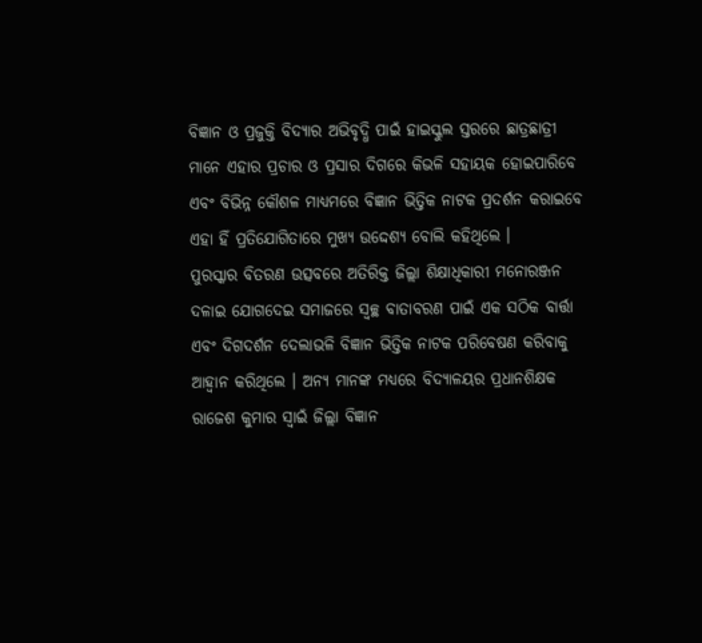ବିଜ୍ଞାନ ଓ ପ୍ରଜୁକ୍ତି ବିଦ୍ୟାର ଅଭିବୃଦ୍ଧି ପାଇଁ ହାଇସ୍କୁଲ ସ୍ତରରେ ଛାତ୍ରଛାତ୍ରୀ ମାନେ ଏହାର ପ୍ରଚାର ଓ ପ୍ରସାର ଦିଗରେ କିଭଳି ସହାୟକ ହୋଇପାରିବେ ଏବଂ ବିଭିନ୍ନ କୌଶଳ ମାଧ୍ୟମରେ ବିଜ୍ଞାନ ଭିତ୍ତିକ ନାଟକ ପ୍ରଦର୍ଶନ କରାଇବେ ଏହା ହିଁ ପ୍ରତିଯୋଗିତାରେ ମୁଖ୍ୟ ଉଦ୍ଦେଶ୍ୟ ବୋଲି କହିଥିଲେ ।
ପୁରସ୍କାର ବିତରଣ ଉତ୍ସବରେ ଅତିରିକ୍ତ ଜିଲ୍ଲା ଶିକ୍ଷାଧିକାରୀ ମନୋରଞ୍ଜନ ଦଳାଇ ଯୋଗଦେଇ ସମାଜରେ ସ୍ୱଚ୍ଛ ବାତାବରଣ ପାଇଁ ଏକ ସଠିକ ବାର୍ତ୍ତା ଏବଂ ଦିଗଦର୍ଶନ ଦେଲାଭଳି ବିଜ୍ଞାନ ଭିତ୍ତିକ ନାଟକ ପରିବେଷଣ କରିବାକୁ ଆହ୍ୱାନ କରିଥିଲେ । ଅନ୍ୟ ମାନଙ୍କ ମଧ୍ୟରେ ବିଦ୍ୟାଳୟର ପ୍ରଧାନଶିକ୍ଷକ ରାଜେଶ କୁମାର ସ୍ୱାଇଁ ଜିଲ୍ଲା ବିଜ୍ଞାନ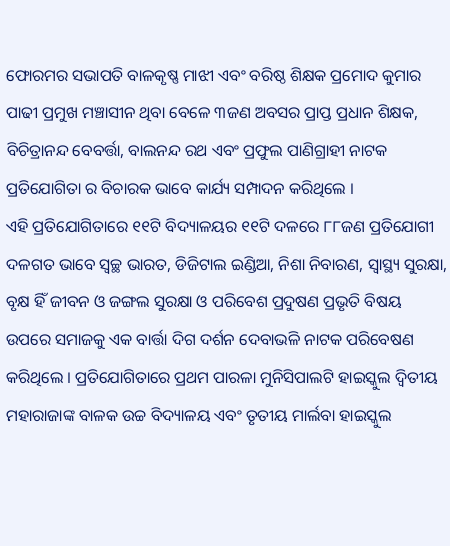ଫୋରମର ସଭାପତି ବାଳକୃଷ୍ଣ ମାଝୀ ଏବଂ ବରିଷ୍ଠ ଶିକ୍ଷକ ପ୍ରମୋଦ କୁମାର ପାଢୀ ପ୍ରମୁଖ ମଞ୍ଚାସୀନ ଥିବା ବେଳେ ୩ଜଣ ଅବସର ପ୍ରାପ୍ତ ପ୍ରଧାନ ଶିକ୍ଷକ, ବିଚିତ୍ରାନନ୍ଦ ବେବର୍ତ୍ତା, ବାଲନନ୍ଦ ରଥ ଏବଂ ପ୍ରଫୁଲ ପାଣିଗ୍ରାହୀ ନାଟକ ପ୍ରତିଯୋଗିତା ର ବିଚାରକ ଭାବେ କାର୍ଯ୍ୟ ସମ୍ପାଦନ କରିଥିଲେ ।
ଏହି ପ୍ରତିଯୋଗିତାରେ ୧୧ଟି ବିଦ୍ୟାଳୟର ୧୧ଟି ଦଳରେ ୮୮ଜଣ ପ୍ରତିଯୋଗୀ ଦଳଗତ ଭାବେ ସ୍ୱଚ୍ଛ ଭାରତ, ଡିଜିଟାଲ ଇଣ୍ଡିଆ, ନିଶା ନିବାରଣ, ସ୍ୱାସ୍ଥ୍ୟ ସୁରକ୍ଷା, ବୃକ୍ଷ ହିଁ ଜୀବନ ଓ ଜଙ୍ଗଲ ସୁରକ୍ଷା ଓ ପରିବେଶ ପ୍ରଦୁଷଣ ପ୍ରଭୃତି ବିଷୟ ଉପରେ ସମାଜକୁ ଏକ ବାର୍ତ୍ତା ଦିଗ ଦର୍ଶନ ଦେବାଭଳି ନାଟକ ପରିବେଷଣ କରିଥିଲେ । ପ୍ରତିଯୋଗିତାରେ ପ୍ରଥମ ପାରଳା ମୁନିସିପାଲଟି ହାଇସ୍କୁଲ ଦ୍ୱିତୀୟ ମହାରାଜାଙ୍କ ବାଳକ ଉଚ୍ଚ ବିଦ୍ୟାଳୟ ଏବଂ ତୃତୀୟ ମାର୍ଲବା ହାଇସ୍କୁଲ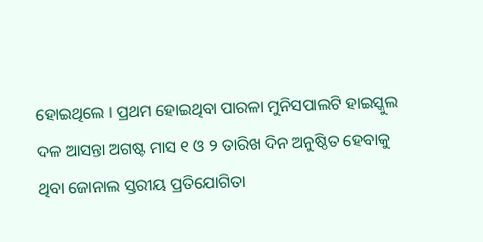ହୋଇଥିଲେ । ପ୍ରଥମ ହୋଇଥିବା ପାରଳା ମୁନିସପାଲଟି ହାଇସ୍କୁଲ ଦଳ ଆସନ୍ତା ଅଗଷ୍ଟ ମାସ ୧ ଓ ୨ ତାରିଖ ଦିନ ଅନୁଷ୍ଠିତ ହେବାକୁ ଥିବା ଜୋନାଲ ସ୍ତରୀୟ ପ୍ରତିଯୋଗିତା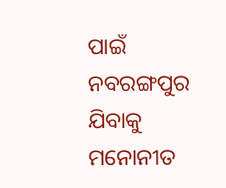ପାଇଁ ନବରଙ୍ଗପୁର ଯିବାକୁ ମନୋନୀତ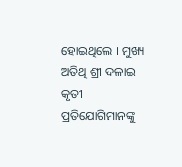ହୋଇଥିଲେ । ମୁଖ୍ୟ ଅତିଥି ଶ୍ରୀ ଦଳାଇ କୃତୀ ପ୍ରତିଯୋଗିମାନଙ୍କୁ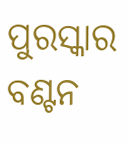ପୁରସ୍କାର ବଣ୍ଟନ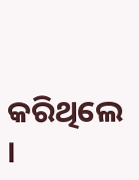କରିଥିଲେ ।